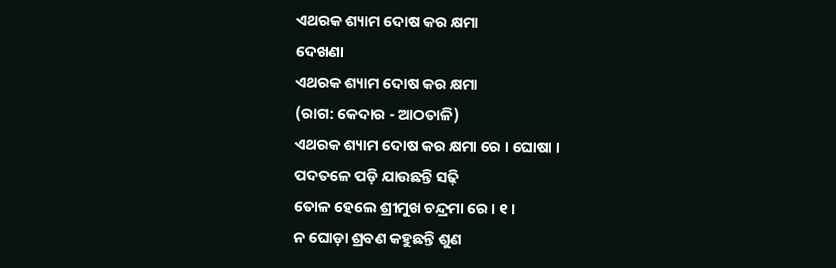ଏଥରକ ଶ୍ୟାମ ଦୋଷ କର କ୍ଷମା
ଦେଖଣା
ଏଥରକ ଶ୍ୟାମ ଦୋଷ କର କ୍ଷମା
(ରାଗ: କେଦାର - ଆଠତାଳି)
ଏଥରକ ଶ୍ୟାମ ଦୋଷ କର କ୍ଷମା ରେ । ଘୋଷା ।
ପଦତଳେ ପଡ଼ି ଯାଉଛନ୍ତି ସଢ଼ି
ତୋଳ ହେଲେ ଶ୍ରୀମୁଖ ଚନ୍ଦ୍ରମା ରେ । ୧ ।
ନ ଘୋଡ଼ା ଶ୍ରବଣ କହୁଛନ୍ତି ଶୁଣ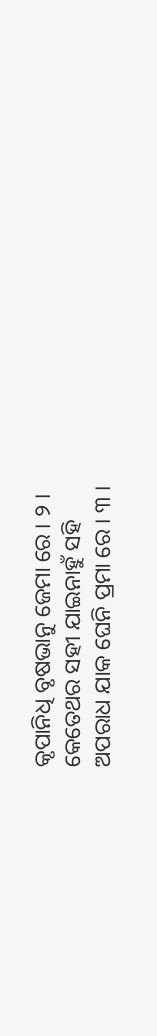କୃପାନିଧି ବୃଷଭାନୁ ଜେମା ରେ । ୨ ।
କେତେଥର ସହୀ ଯାଇନାହୁଁ ସହି
ଅପରାଧ ଯାକ ଘେନି ପ୍ରମା ରେ । ୩ ।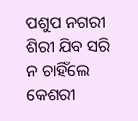ପଶୁପ ନଗରୀ ଶିରୀ ଯିବ ସରି
ନ ଚାହିଁଲେ କେଶରୀ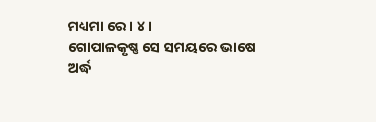ମଧ୍ୟମା ରେ । ୪ ।
ଗୋପାଳକୃଷ୍ଣ ସେ ସମୟରେ ଭାଷେ
ଅର୍ଦ୍ଧ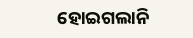ହୋଇଗଲାନି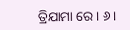ତ୍ରିଯାମା ରେ । ୬ ।